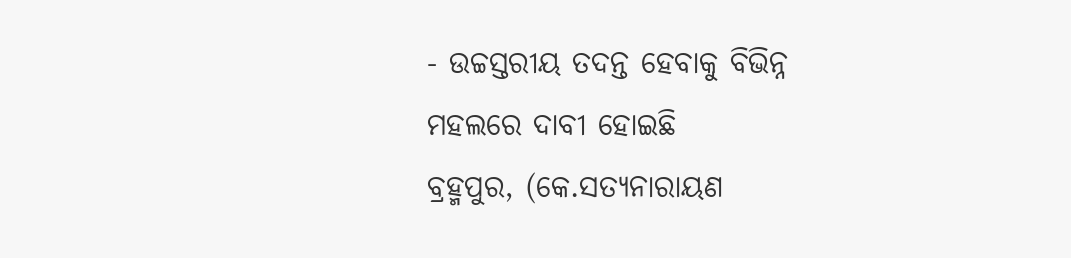- ଉଚ୍ଚସ୍ତରୀୟ ତଦନ୍ତ ହେବାକୁ ବିଭିନ୍ନ ମହଲରେ ଦାବୀ ହୋଇଛି
ବ୍ରହ୍ମପୁର, (କେ.ସତ୍ୟନାରାୟଣ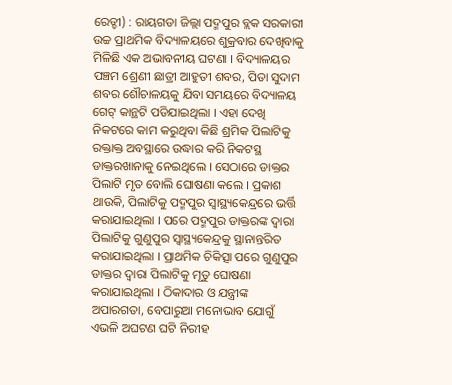ରେଡ୍ଡୀ) : ରାୟଗଡା ଜିଲ୍ଲା ପଦ୍ମପୁର ବ୍ଲକ ସରକାରୀ ଉଚ୍ଚ ପ୍ରାଥମିକ ବିଦ୍ୟାଳୟରେ ଶୁକ୍ରବାର ଦେଖିବାକୁ ମିଳିଛି ଏକ ଅଭାବନୀୟ ଘଟଣା । ବିଦ୍ୟାଳୟର ପଞ୍ଚମ ଶ୍ରେଣୀ ଛାତ୍ରୀ ଆହୁତୀ ଶବର, ପିତା ସୁଦାମ ଶବର ଶୌଚାଳୟକୁ ଯିବା ସମୟରେ ବିଦ୍ୟାଳୟ ଗେଟ୍ କାନ୍ଥଟି ପଡିଯାଇଥିଲା । ଏହା ଦେଖି ନିକଟରେ କାମ କରୁଥିବା କିଛି ଶ୍ରମିକ ପିଲାଟିକୁ ରକ୍ତାକ୍ତ ଅବସ୍ଥାରେ ଉଦ୍ଧାର କରି ନିକଟସ୍ଥ ଡାକ୍ତରଖାନାକୁ ନେଇଥିଲେ । ସେଠାରେ ଡାକ୍ତର ପିଲାଟି ମୃତ ବୋଲି ଘୋଷଣା କଲେ । ପ୍ରକାଶ ଥାଉକି, ପିଲାଟିକୁ ପଦ୍ମପୁର ସ୍ୱାସ୍ଥ୍ୟକେନ୍ଦ୍ରରେ ଭର୍ତ୍ତି କରାଯାଇଥିଲା । ପରେ ପଦ୍ମପୁର ଡାକ୍ତରଙ୍କ ଦ୍ଵାରା ପିଲାଟିକୁ ଗୁଣୁପୁର ସ୍ୱାସ୍ଥ୍ୟକେନ୍ଦ୍ରକୁ ସ୍ଥାନାନ୍ତରିତ କରାଯାଇଥିଲା । ପ୍ରାଥମିକ ଚିକିତ୍ସା ପରେ ଗୁଣୁପୁର ଡାକ୍ତର ଦ୍ଵାରା ପିଲାଟିକୁ ମୃତୁ ଘୋଷଣା କରାଯାଇଥିଲା । ଠିକାଦାର ଓ ଯନ୍ତ୍ରୀଙ୍କ ଅପାରଗତା, ବେପାରୁଆ ମନୋଭାବ ଯୋଗୁଁ ଏଭଳି ଅଘଟଣ ଘଟି ନିରୀହ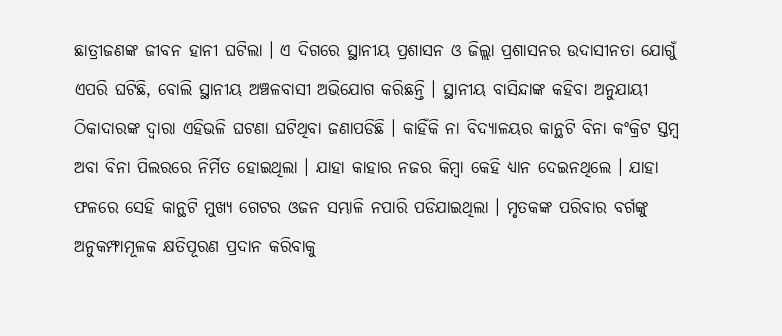ଛାତ୍ରୀଜଣଙ୍କ ଜୀବନ ହାନୀ ଘଟିଲା । ଏ ଦିଗରେ ସ୍ଥାନୀୟ ପ୍ରଶାସନ ଓ ଜିଲ୍ଲା ପ୍ରଶାସନର ଉଦାସୀନତା ଯୋଗୁଁ ଏପରି ଘଟିଛି, ବୋଲି ସ୍ଥାନୀୟ ଅଞ୍ଚଳବାସୀ ଅଭିଯୋଗ କରିଛନ୍ତି । ସ୍ଥାନୀୟ ବାସିନ୍ଦାଙ୍କ କହିବା ଅନୁଯାୟୀ ଠିକାଦାରଙ୍କ ଦ୍ୱାରା ଏହିଭଳି ଘଟଣା ଘଟିଥିବା ଜଣାପଡିଛି । କାହିଁକି ନା ବିଦ୍ୟାଳୟର କାନ୍ଥଟି ବିନା କଂକ୍ରିଟ ସ୍ତମ୍ବ ଅବା ବିନା ପିଲରରେ ନିର୍ମିତ ହୋଇଥିଲା । ଯାହା କାହାର ନଜର କିମ୍ବା କେହି ଧ୍ୟାନ ଦେଇନଥିଲେ । ଯାହା ଫଳରେ ସେହି କାନ୍ଥଟି ମୁଖ୍ୟ ଗେଟର ଓଜନ ସମ୍ଭାଳି ନପାରି ପଡିଯାଇଥିଲା । ମୃତକଙ୍କ ପରିବାର ବର୍ଗଙ୍କୁ ଅନୁକମ୍ଫାମୂଳକ କ୍ଷତିପୂରଣ ପ୍ରଦାନ କରିବାକୁ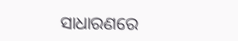ସାଧାରଣରେ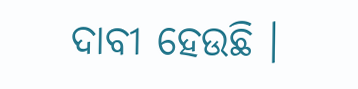ଦାବୀ ହେଉଛି ।